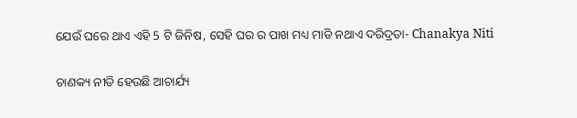ଯେଉଁ ଘରେ ଥାଏ ଏହି 5 ଟି ଜିନିଷ, ସେହି ଘର ର ପାଖ ମଧ୍ୟ ମାଡି ନଥାଏ ଦରିଦ୍ରତା- Chanakya Niti

ଚାଣକ୍ୟ ନୀତି ହେଉଛି ଆଚାର୍ଯ୍ୟ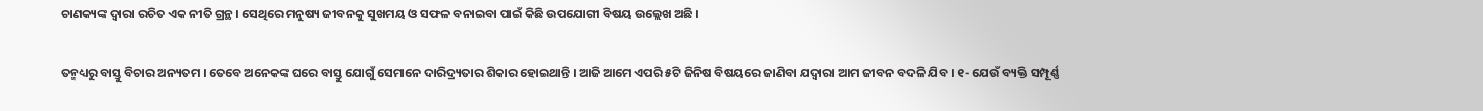ଚାଣକ୍ୟଙ୍କ ଦ୍ଵାରା ରଚିତ ଏକ ନୀତି ଗ୍ରନ୍ଥ । ସେଥିରେ ମନୁଷ୍ୟ ଜୀବନକୁ ସୁଖମୟ ଓ ସଫଳ ବନାଇବା ପାଇଁ କିଛି ଉପଯୋଗୀ ବିଷୟ ଉଲ୍ଲେଖ ଅଛି ।

ତନ୍ମଧ୍ୟରୁ ବାସ୍ତୁ ବିଚାର ଅନ୍ୟତମ । ତେବେ ଅନେକଙ୍କ ଘରେ ବାସ୍ତୁ ଯୋଗୁଁ ସେମାନେ ଦାରିଦ୍ର୍ୟତାର ଶିକାର ହୋଇଥାନ୍ତି । ଆଜି ଆମେ ଏପରି ୫ଟି ଜିନିଷ ବିଷୟରେ ଜାଣିବା ଯଦ୍ୱାରା ଆମ ଜୀବନ ବଦଳି ଯିବ । ୧- ଯେଉଁ ବ୍ୟକ୍ତି ସମ୍ପୂର୍ଣ୍ଣ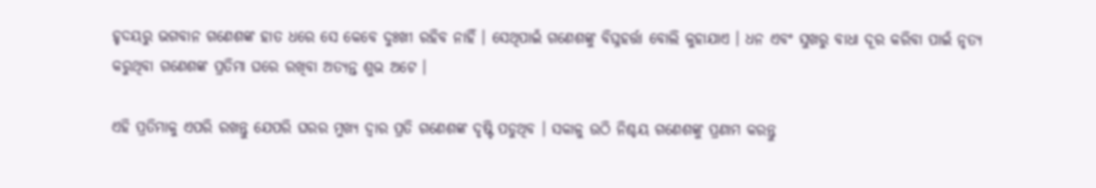ହୃଦୟରୁ ଭଗବାନ ଗଣେଶଙ୍କ ହାତ ଧରେ ସେ କେବେ ଦୁଃଖୀ ରହିବ ନାହିଁ । ସେଥିପାଇଁ ଗଣେଶଙ୍କୁ ବିଘ୍ନହର୍ତ୍ତା ବୋଲି କୁହାଯାଏ । ଧନ ଏବଂ ସୁଖରୁ ବାଧା ଦୂର କରିବା ପାଇଁ ନୃତ୍ୟ କରୁଥିବା ଗଣେଶଙ୍କ ପ୍ରତିମା ଘରେ ରଖିବା ଅତ୍ୟନ୍ତ ଶୁଭ ଅଟେ ।

ଏହି ପ୍ରତିମାକୁ ଏପରି ରଖନ୍ତୁ ଯେପରି ଘରର ମୁଖ୍ୟ ଦ୍ଵାର ପ୍ରତି ଗଣେଶଙ୍କ ଦୃଷ୍ଟି ପଡୁଥିବ । ସକାଳୁ ଉଠି ନିଶ୍ଚୟ ଗଣେଶଙ୍କୁ ପ୍ରଣାମ କରନ୍ତୁ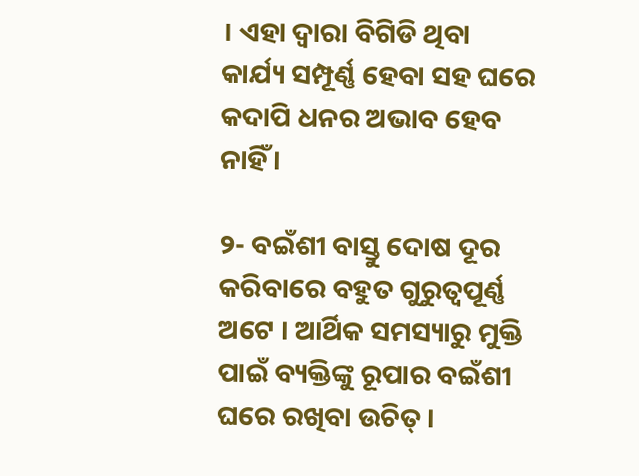। ଏହା ଦ୍ବାରା ବିଗିଡି ଥିବା କାର୍ଯ୍ୟ ସମ୍ପୂର୍ଣ୍ଣ ହେବା ସହ ଘରେ କଦାପି ଧନର ଅଭାବ ହେବ ନାହିଁ ।

୨- ବଇଁଶୀ ବାସ୍ତୁ ଦୋଷ ଦୂର କରିବାରେ ବହୁତ ଗୁରୁତ୍ୱପୂର୍ଣ୍ଣ ଅଟେ । ଆର୍ଥିକ ସମସ୍ୟାରୁ ମୁକ୍ତି ପାଇଁ ବ୍ୟକ୍ତିଙ୍କୁ ରୂପାର ବଇଁଶୀ ଘରେ ରଖିବା ଉଚିତ୍ ।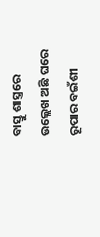ବାସ୍ତୁ ଶାସ୍ତ୍ରରେ ଉଲ୍ଲେଖ ଅଛି ଘରେ ରୂପାର ବଇଁଶୀ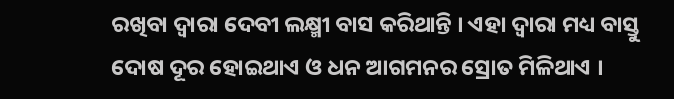ରଖିବା ଦ୍ଵାରା ଦେବୀ ଲକ୍ଷ୍ମୀ ବାସ କରିଥାନ୍ତି । ଏହା ଦ୍ବାରା ମଧ୍ୟ ବାସ୍ତୁ ଦୋଷ ଦୂର ହୋଇଥାଏ ଓ ଧନ ଆଗମନର ସ୍ରୋତ ମିଳିଥାଏ ।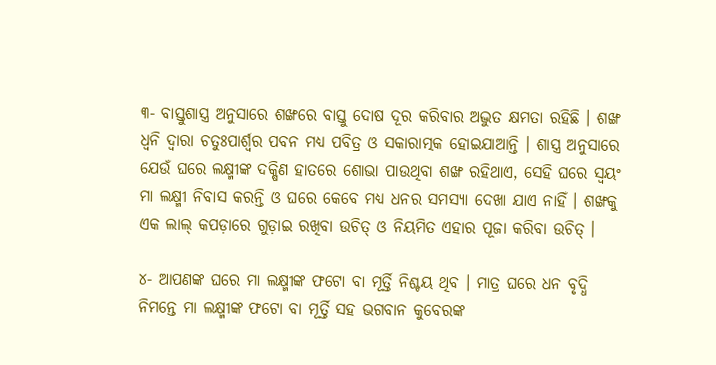୩- ବାସ୍ତୁଶାସ୍ତ୍ର ଅନୁସାରେ ଶଙ୍ଖରେ ବାସ୍ତୁ ଦୋଷ ଦୂର କରିବାର ଅଦ୍ଭୁତ କ୍ଷମତା ରହିଛି । ଶଙ୍ଖ ଧ୍ୱନି ଦ୍ଵାରା ଚତୁଃପାର୍ଶ୍ଵର ପବନ ମଧ୍ୟ ପବିତ୍ର ଓ ସକାରାତ୍ମକ ହୋଇଯାଆନ୍ତି । ଶାସ୍ତ୍ର ଅନୁସାରେ ଯେଉଁ ଘରେ ଲକ୍ଷ୍ମୀଙ୍କ ଦକ୍ଷିଣ ହାତରେ ଶୋଭା ପାଉଥିବା ଶଙ୍ଖ ରହିଥାଏ, ସେହି ଘରେ ସ୍ଵୟଂ ମା ଲକ୍ଷ୍ମୀ ନିବାସ କରନ୍ତି ଓ ଘରେ କେବେ ମଧ୍ୟ ଧନର ସମସ୍ୟା ଦେଖା ଯାଏ ନାହିଁ । ଶଙ୍ଖକୁ ଏକ ଲାଲ୍ କପଡ଼ାରେ ଗୁଡ଼ାଇ ରଖିବା ଉଚିତ୍ ଓ ନିୟମିତ ଏହାର ପୂଜା କରିବା ଉଚିତ୍ ।

୪- ଆପଣଙ୍କ ଘରେ ମା ଲକ୍ଷ୍ମୀଙ୍କ ଫଟୋ ବା ମୂର୍ତ୍ତି ନିଶ୍ଚୟ ଥିବ । ମାତ୍ର ଘରେ ଧନ ବୃଦ୍ଧି ନିମନ୍ତେ ମା ଲକ୍ଷ୍ମୀଙ୍କ ଫଟୋ ବା ମୂର୍ତ୍ତି ସହ ଭଗବାନ କୁବେରଙ୍କ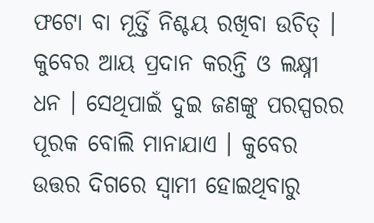ଫଟୋ ବା ମୂର୍ତ୍ତି ନିଶ୍ଚୟ ରଖିବା ଉଚିତ୍ । କୁବେର ଆୟ ପ୍ରଦାନ କରନ୍ତି ଓ ଲକ୍ଷ୍ନୀ ଧନ । ସେଥିପାଇଁ ଦୁଇ ଜଣଙ୍କୁ ପରସ୍ପରର ପୂରକ ବୋଲି ମାନାଯାଏ । କୁବେର ଉତ୍ତର ଦିଗରେ ସ୍ବାମୀ ହୋଇଥିବାରୁ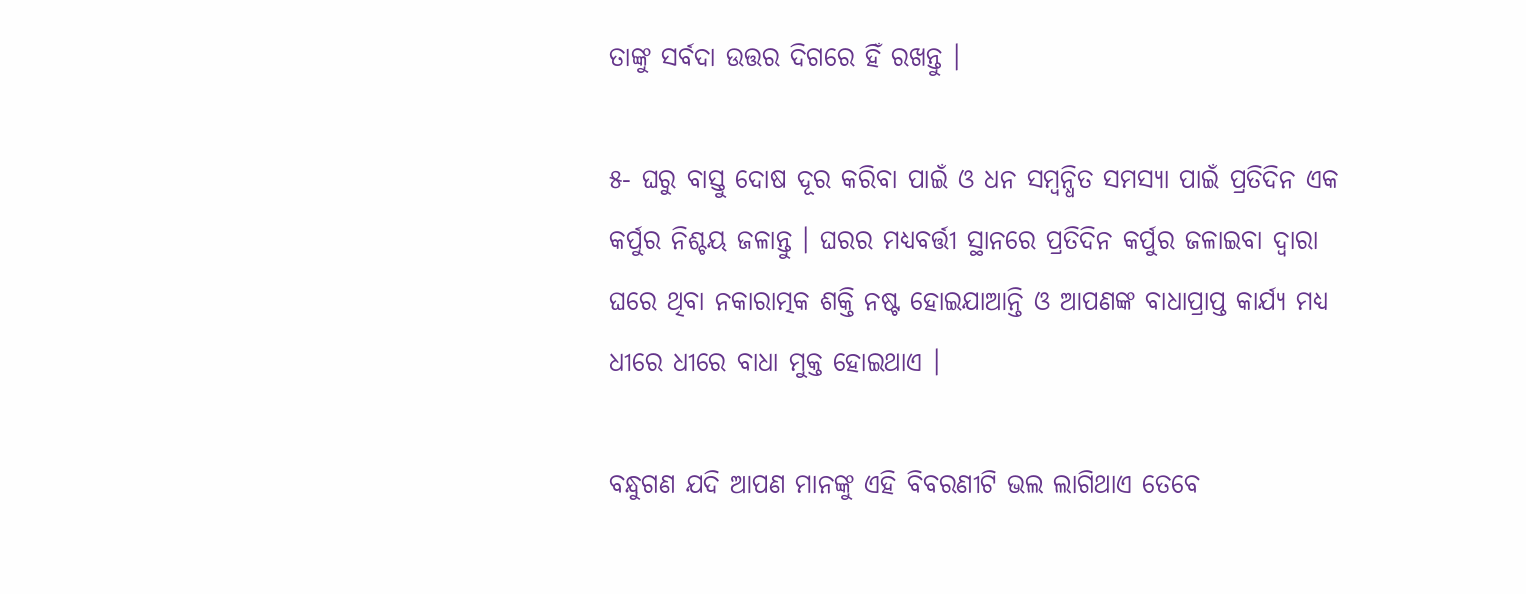ତାଙ୍କୁ ସର୍ବଦା ଉତ୍ତର ଦିଗରେ ହିଁ ରଖନ୍ତୁ ।

୫- ଘରୁ ବାସ୍ତୁ ଦୋଷ ଦୂର କରିବା ପାଇଁ ଓ ଧନ ସମ୍ବନ୍ଧିତ ସମସ୍ୟା ପାଇଁ ପ୍ରତିଦିନ ଏକ କର୍ପୁର ନିଶ୍ଚୟ ଜଳାନ୍ତୁ । ଘରର ମଧ୍ୟବର୍ତ୍ତୀ ସ୍ଥାନରେ ପ୍ରତିଦିନ କର୍ପୁର ଜଳାଇବା ଦ୍ଵାରା ଘରେ ଥିବା ନକାରାତ୍ମକ ଶକ୍ତି ନଷ୍ଟ ହୋଇଯାଆନ୍ତି ଓ ଆପଣଙ୍କ ବାଧାପ୍ରାପ୍ତ କାର୍ଯ୍ୟ ମଧ୍ୟ ଧୀରେ ଧୀରେ ବାଧା ମୁକ୍ତ ହୋଇଥାଏ ।

ବନ୍ଧୁଗଣ ଯଦି ଆପଣ ମାନଙ୍କୁ ଏହି ବିବରଣୀଟି ଭଲ ଲାଗିଥାଏ ତେବେ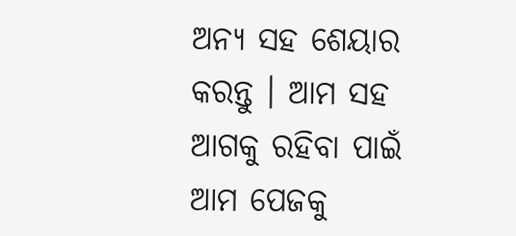ଅନ୍ୟ ସହ ଶେୟାର କରନ୍ତୁ । ଆମ ସହ ଆଗକୁ ରହିବା ପାଇଁ ଆମ ପେଜକୁ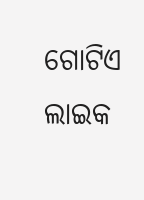ଗୋଟିଏ ଲାଇକ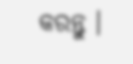କରନ୍ତୁ ।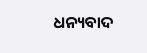ଧନ୍ୟବାଦ